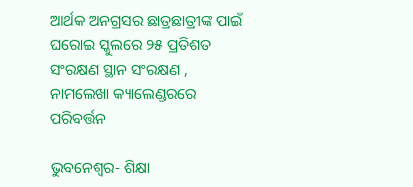ଆର୍ଥକ ଅନଗ୍ରସର ଛାତ୍ରଛାତ୍ରୀଙ୍କ ପାଇଁ ଘରୋଇ ସ୍କୁଲରେ ୨୫ ପ୍ରତିଶତ ସଂରକ୍ଷଣ ସ୍ଥାନ ସଂରକ୍ଷଣ , ନାମଲେଖା କ୍ୟାଲେଣ୍ଡରରେ ପରିବର୍ତ୍ତନ

ଭୁବନେଶ୍ୱର- ଶିକ୍ଷା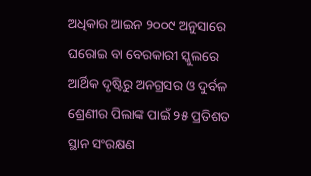ଅଧିକାର ଆଇନ ୨୦୦୯ ଅନୁସାରେ ଘରୋଇ ବା ବେରକାରୀ ସ୍କୁଲରେ ଆର୍ଥିକ ଦୃଷ୍ଟିରୁ ଅନଗ୍ରସର ଓ ଦୁର୍ବଳ ଶ୍ରେଣୀର ପିଲାଙ୍କ ପାଇଁ ୨୫ ପ୍ରତିଶତ ସ୍ଥାନ ସଂରକ୍ଷଣ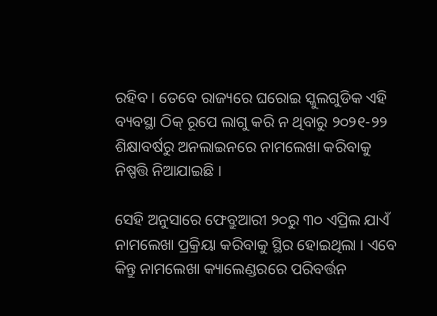ରହିବ । ତେବେ ରାଜ୍ୟରେ ଘରୋଇ ସ୍କୁଲଗୁଡିକ ଏହି ବ୍ୟବସ୍ଥା ଠିକ୍ ରୂପେ ଲାଗୁ କରି ନ ଥିବାରୁ ୨୦୨୧-୨୨ ଶିକ୍ଷାବର୍ଷରୁ ଅନଲାଇନରେ ନାମଲେଖା କରିବାକୁ ନିଷ୍ପତ୍ତି ନିଆଯାଇଛି ।

ସେହି ଅନୁସାରେ ଫେବ୍ରୁଆରୀ ୨୦ରୁ ୩୦ ଏପ୍ରିଲ ଯାଏଁ ନାମଲେଖା ପ୍ରକ୍ରିୟା କରିବାକୁ ସ୍ଥିର ହୋଇଥିଲା । ଏବେ କିନ୍ତୁ ନାମଲେଖା କ୍ୟାଲେଣ୍ଡରରେ ପରିବର୍ତ୍ତନ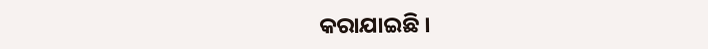କରାଯାଇଛି ।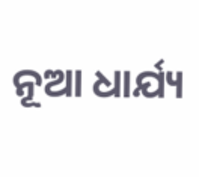ନୂଆ ଧାର୍ଯ୍ୟ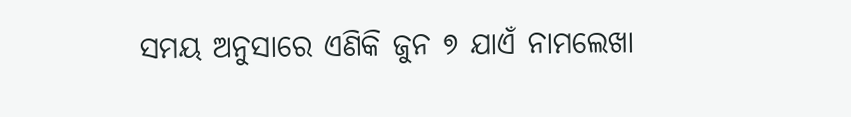ସମୟ ଅନୁସାରେ ଏଣିକି ଜୁନ ୭ ଯାଏଁ ନାମଲେଖା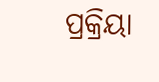ପ୍ରକ୍ରିୟା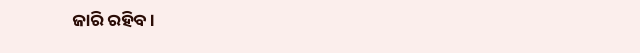ଜାରି ରହିବ ।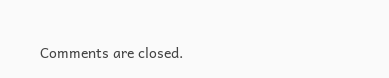Comments are closed.